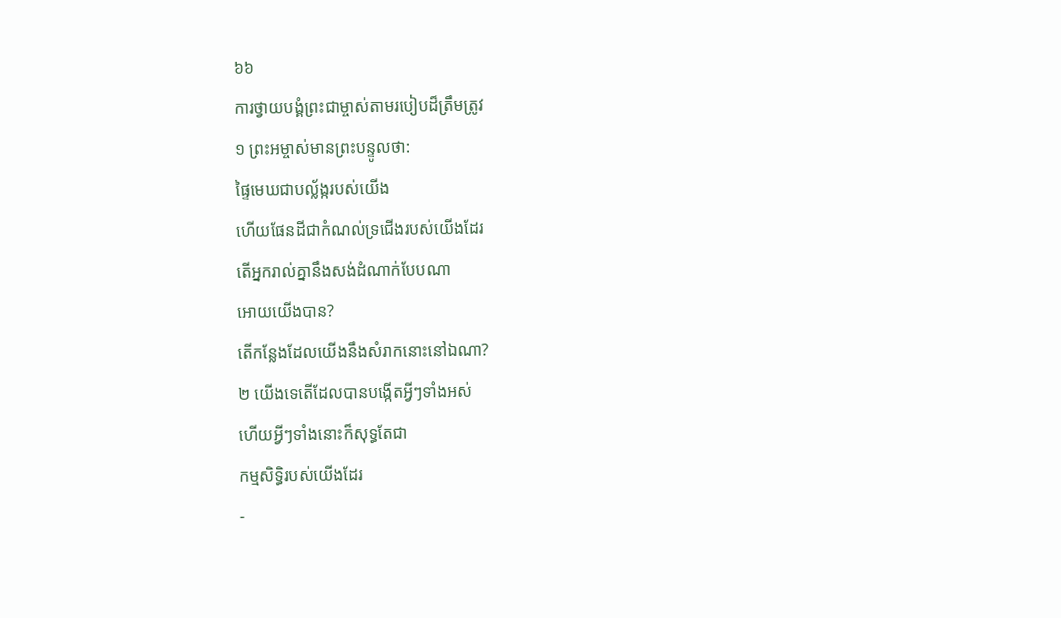៦៦
ការថ្វាយបង្គំព្រះជាម្ចាស់តាមរបៀបដ៏ត្រឹមត្រូវ
១ ព្រះអម្ចាស់មានព្រះបន្ទូលថា:
ផ្ទៃមេឃជាបល្ល័ង្ករបស់យើង
ហើយផែនដីជាកំណល់ទ្រជើងរបស់យើងដែរ
តើអ្នករាល់គ្នានឹងសង់ដំណាក់បែបណា
អោយយើងបាន?
តើកន្លែងដែលយើងនឹងសំរាកនោះនៅឯណា?
២ យើងទេតើដែលបានបង្កើតអ្វីៗទាំងអស់
ហើយអ្វីៗទាំងនោះក៏សុទ្ធតែជា
កម្មសិទ្ធិរបស់យើងដែរ
-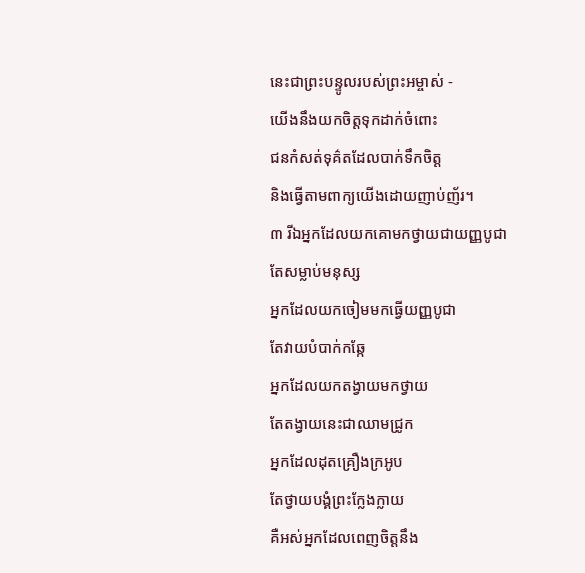នេះជាព្រះបន្ទូលរបស់ព្រះអម្ចាស់ -
យើងនឹងយកចិត្តទុកដាក់ចំពោះ
ជនកំសត់ទុគ៌តដែលបាក់ទឹកចិត្ត
និងធ្វើតាមពាក្យយើងដោយញាប់ញ័រ។
៣ រីឯអ្នកដែលយកគោមកថ្វាយជាយញ្ញបូជា
តែសម្លាប់មនុស្ស
អ្នកដែលយកចៀមមកធ្វើយញ្ញបូជា
តែវាយបំបាក់កឆ្កែ
អ្នកដែលយកតង្វាយមកថ្វាយ
តែតង្វាយនេះជាឈាមជ្រូក
អ្នកដែលដុតគ្រឿងក្រអូប
តែថ្វាយបង្គំព្រះក្លែងក្លាយ
គឺអស់អ្នកដែលពេញចិត្តនឹង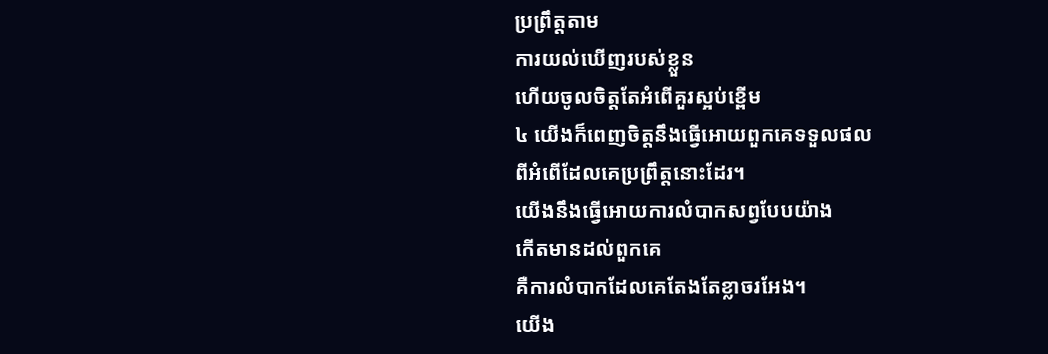ប្រព្រឹត្តតាម
ការយល់ឃើញរបស់ខ្លួន
ហើយចូលចិត្តតែអំពើគួរស្អប់ខ្ពើម
៤ យើងក៏ពេញចិត្តនឹងធ្វើអោយពួកគេទទួលផល
ពីអំពើដែលគេប្រព្រឹត្តនោះដែរ។
យើងនឹងធ្វើអោយការលំបាកសព្វបែបយ៉ាង
កើតមានដល់ពួកគេ
គឺការលំបាកដែលគេតែងតែខ្លាចរអែង។
យើង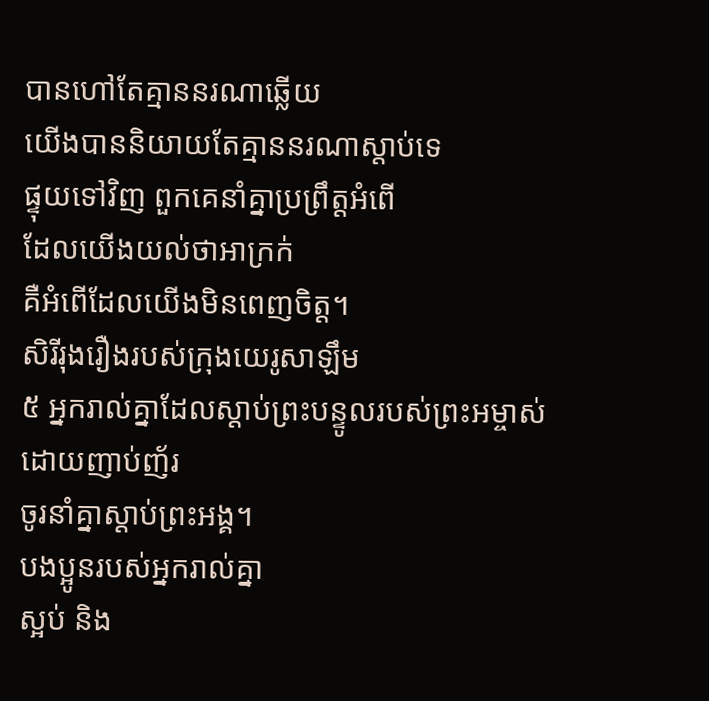បានហៅតែគ្មាននរណាឆ្លើយ
យើងបាននិយាយតែគ្មាននរណាស្ដាប់ទេ
ផ្ទុយទៅវិញ ពួកគេនាំគ្នាប្រព្រឹត្តអំពើ
ដែលយើងយល់ថាអាក្រក់
គឺអំពើដែលយើងមិនពេញចិត្ត។
សិរីរុងរឿងរបស់ក្រុងយេរូសាឡឹម
៥ អ្នករាល់គ្នាដែលស្ដាប់ព្រះបន្ទូលរបស់ព្រះអម្ចាស់
ដោយញាប់ញ័រ
ចូរនាំគ្នាស្ដាប់ព្រះអង្គ។
បងប្អូនរបស់អ្នករាល់គ្នា
ស្អប់ និង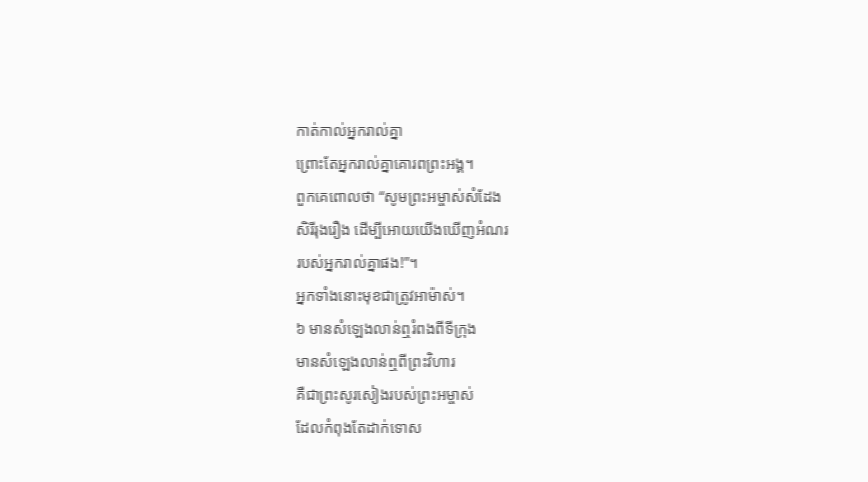កាត់កាល់អ្នករាល់គ្នា
ព្រោះតែអ្នករាល់គ្នាគោរពព្រះអង្គ។
ពួកគេពោលថា “សូមព្រះអម្ចាស់សំដែង
សិរីរុងរឿង ដើម្បីអោយយើងឃើញអំណរ
របស់អ្នករាល់គ្នាផង!”។
អ្នកទាំងនោះមុខជាត្រូវអាម៉ាស់។
៦ មានសំឡេងលាន់ឮរំពងពីទីក្រុង
មានសំឡេងលាន់ឮពីព្រះវិហារ
គឺជាព្រះសូរសៀងរបស់ព្រះអម្ចាស់
ដែលកំពុងតែដាក់ទោស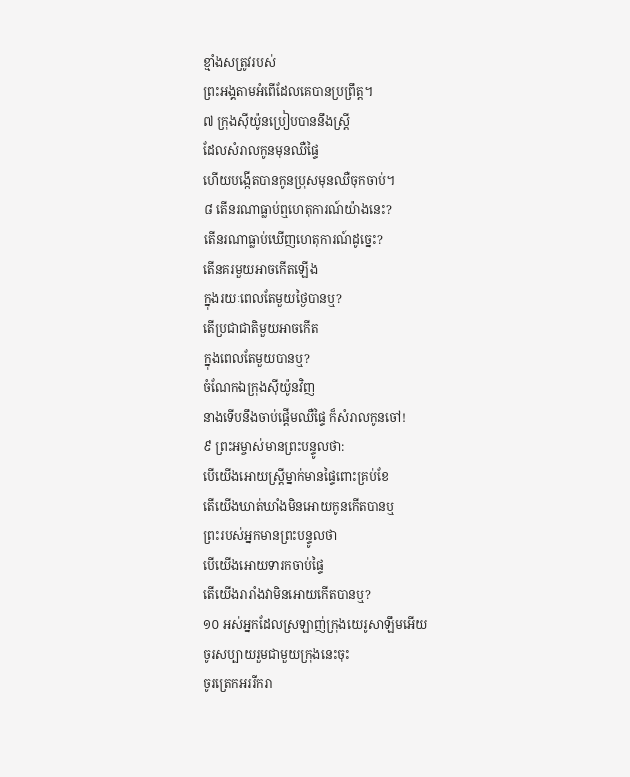ខ្មាំងសត្រូវរបស់
ព្រះអង្គតាមអំពើដែលគេបានប្រព្រឹត្ត។
៧ ក្រុងស៊ីយ៉ូនប្រៀបបាននឹងស្ត្រី
ដែលសំរាលកូនមុនឈឺផ្ទៃ
ហើយបង្កើតបានកូនប្រុសមុនឈឺចុកចាប់។
៨ តើនរណាធ្លាប់ឮហេតុការណ៍យ៉ាងនេះ?
តើនរណាធ្លាប់ឃើញហេតុការណ៍ដូច្នេះ?
តើនគរមួយអាចកើតឡើង
ក្នុងរយៈពេលតែមួយថ្ងៃបានឬ?
តើប្រជាជាតិមួយអាចកើត
ក្នុងពេលតែមួយបានឬ?
ចំណែកឯក្រុងស៊ីយ៉ូនវិញ
នាងទើបនឹងចាប់ផ្ដើមឈឺផ្ទៃ ក៏សំរាលកូនចៅ!
៩ ព្រះអម្ចាស់មានព្រះបន្ទូលថា:
បើយើងអោយស្ត្រីម្នាក់មានផ្ទៃពោះគ្រប់ខែ
តើយើងឃាត់ឃាំងមិនអោយកូនកើតបានឬ
ព្រះរបស់អ្នកមានព្រះបន្ទូលថា
បើយើងអោយទារកចាប់ផ្ទៃ
តើយើងរារាំងវាមិនអោយកើតបានឬ?
១០ អស់អ្នកដែលស្រឡាញ់ក្រុងយេរូសាឡឹមអើយ
ចូរសប្បាយរួមជាមួយក្រុងនេះចុះ
ចូរត្រេកអររីករា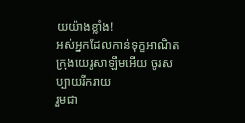យយ៉ាងខ្លាំង!
អស់អ្នកដែលកាន់ទុក្ខអាណិត
ក្រុងយេរូសាឡឹមអើយ ចូរសប្បាយរីករាយ
រួមជា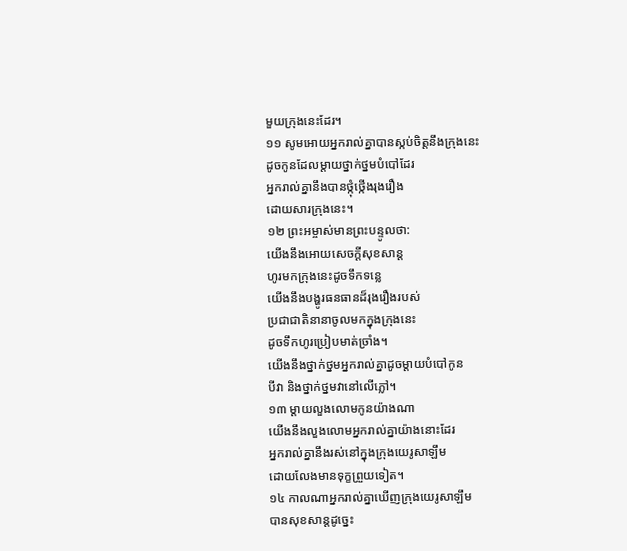មួយក្រុងនេះដែរ។
១១ សូមអោយអ្នករាល់គ្នាបានស្កប់ចិត្តនឹងក្រុងនេះ
ដូចកូនដែលម្ដាយថ្នាក់ថ្នមបំបៅដែរ
អ្នករាល់គ្នានឹងបានថ្កុំថ្កើងរុងរឿង
ដោយសារក្រុងនេះ។
១២ ព្រះអម្ចាស់មានព្រះបន្ទូលថា:
យើងនឹងអោយសេចក្ដីសុខសាន្ត
ហូរមកក្រុងនេះដូចទឹកទន្លេ
យើងនឹងបង្ហូរធនធានដ៏រុងរឿងរបស់
ប្រជាជាតិនានាចូលមកក្នុងក្រុងនេះ
ដូចទឹកហូរប្រៀបមាត់ច្រាំង។
យើងនឹងថ្នាក់ថ្នមអ្នករាល់គ្នាដូចម្ដាយបំបៅកូន
បីវា និងថ្នាក់ថ្នមវានៅលើភ្លៅ។
១៣ ម្ដាយលួងលោមកូនយ៉ាងណា
យើងនឹងលួងលោមអ្នករាល់គ្នាយ៉ាងនោះដែរ
អ្នករាល់គ្នានឹងរស់នៅក្នុងក្រុងយេរូសាឡឹម
ដោយលែងមានទុក្ខព្រួយទៀត។
១៤ កាលណាអ្នករាល់គ្នាឃើញក្រុងយេរូសាឡឹម
បានសុខសាន្តដូច្នេះ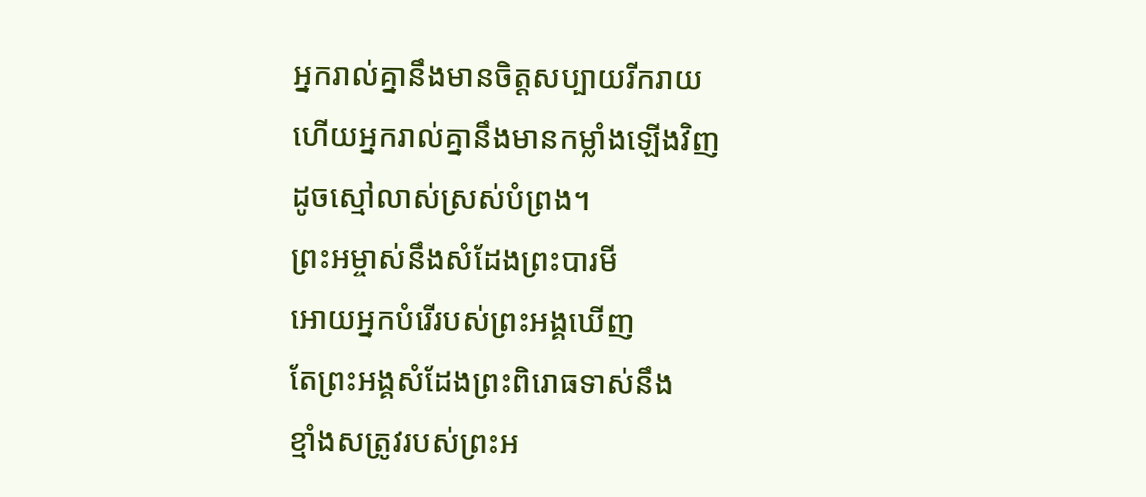អ្នករាល់គ្នានឹងមានចិត្តសប្បាយរីករាយ
ហើយអ្នករាល់គ្នានឹងមានកម្លាំងឡើងវិញ
ដូចស្មៅលាស់ស្រស់បំព្រង។
ព្រះអម្ចាស់នឹងសំដែងព្រះបារមី
អោយអ្នកបំរើរបស់ព្រះអង្គឃើញ
តែព្រះអង្គសំដែងព្រះពិរោធទាស់នឹង
ខ្មាំងសត្រូវរបស់ព្រះអ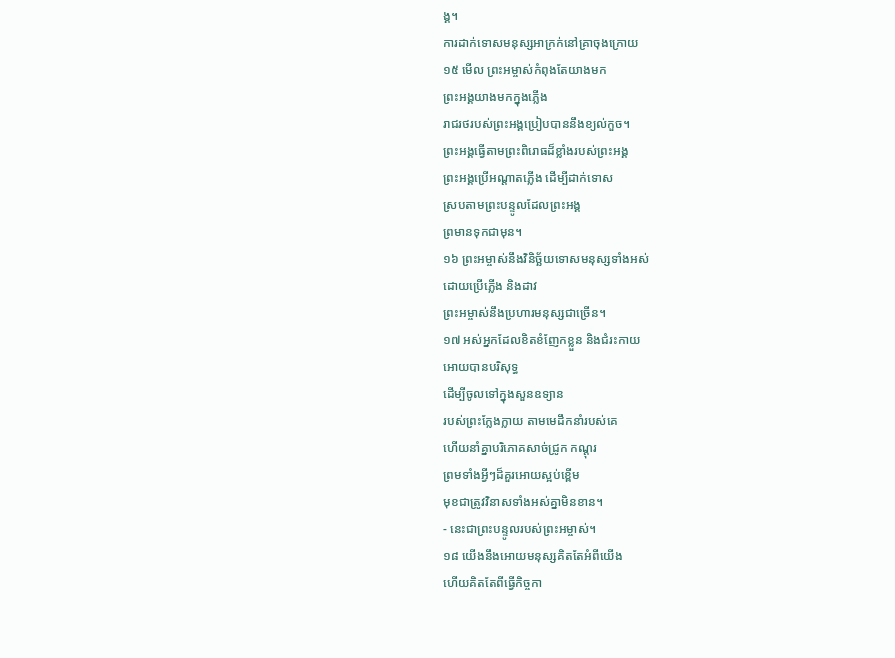ង្គ។
ការដាក់ទោសមនុស្សអាក្រក់នៅគ្រាចុងក្រោយ
១៥ មើល ព្រះអម្ចាស់កំពុងតែយាងមក
ព្រះអង្គយាងមកក្នុងភ្លើង
រាជរថរបស់ព្រះអង្គប្រៀបបាននឹងខ្យល់កួច។
ព្រះអង្គធ្វើតាមព្រះពិរោធដ៏ខ្លាំងរបស់ព្រះអង្គ
ព្រះអង្គប្រើអណ្ដាតភ្លើង ដើម្បីដាក់ទោស
ស្របតាមព្រះបន្ទូលដែលព្រះអង្គ
ព្រមានទុកជាមុន។
១៦ ព្រះអម្ចាស់នឹងវិនិច្ឆ័យទោសមនុស្សទាំងអស់
ដោយប្រើភ្លើង និងដាវ
ព្រះអម្ចាស់នឹងប្រហារមនុស្សជាច្រើន។
១៧ អស់អ្នកដែលខិតខំញែកខ្លួន និងជំរះកាយ
អោយបានបរិសុទ្ធ
ដើម្បីចូលទៅក្នុងសួនឧទ្យាន
របស់ព្រះក្លែងក្លាយ តាមមេដឹកនាំរបស់គេ
ហើយនាំគ្នាបរិភោគសាច់ជ្រូក កណ្ដុរ
ព្រមទាំងអ្វីៗដ៏គួរអោយស្អប់ខ្ពើម
មុខជាត្រូវវិនាសទាំងអស់គ្នាមិនខាន។
- នេះជាព្រះបន្ទូលរបស់ព្រះអម្ចាស់។
១៨ យើងនឹងអោយមនុស្សគិតតែអំពីយើង
ហើយគិតតែពីធ្វើកិច្ចកា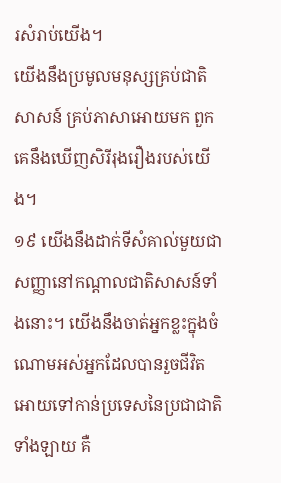រសំរាប់យើង។
យើងនឹងប្រមូលមនុស្សគ្រប់ជាតិសាសន៍ គ្រប់ភាសាអោយមក ពួកគេនឹងឃើញសិរីរុងរឿងរបស់យើង។
១៩ យើងនឹងដាក់ទីសំគាល់មួយជាសញ្ញានៅកណ្ដាលជាតិសាសន៍ទាំងនោះ។ យើងនឹងចាត់អ្នកខ្លះក្នុងចំណោមអស់អ្នកដែលបានរួចជីវិត អោយទៅកាន់ប្រទេសនៃប្រជាជាតិទាំងឡាយ គឺ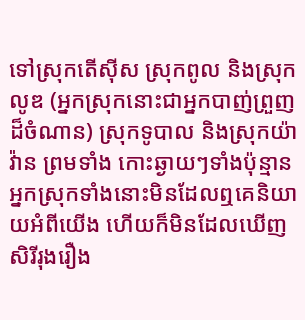ទៅស្រុកតើស៊ីស ស្រុកពូល និងស្រុកលូឌ (អ្នកស្រុកនោះជាអ្នកបាញ់ព្រួញដ៏ចំណាន) ស្រុកទូបាល និងស្រុកយ៉ាវ៉ាន ព្រមទាំង កោះឆ្ងាយៗទាំងប៉ុន្មាន អ្នកស្រុកទាំងនោះមិនដែលឮគេនិយាយអំពីយើង ហើយក៏មិនដែលឃើញសិរីរុងរឿង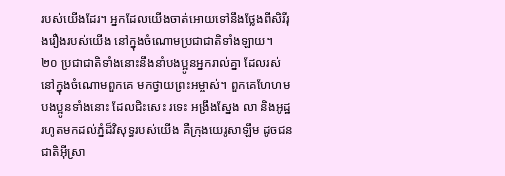របស់យើងដែរ។ អ្នកដែលយើងចាត់អោយទៅនឹងថ្លែងពីសិរីរុងរឿងរបស់យើង នៅក្នុងចំណោមប្រជាជាតិទាំងឡាយ។
២០ ប្រជាជាតិទាំងនោះនឹងនាំបងប្អូនអ្នករាល់គ្នា ដែលរស់នៅក្នុងចំណោមពួកគេ មកថ្វាយព្រះអម្ចាស់។ ពួកគេហែហមបងប្អូនទាំងនោះ ដែលជិះសេះ រទេះ អង្រឹងស្នែង លា និងអូដ្ឋ រហូតមកដល់ភ្នំដ៏វិសុទ្ធរបស់យើង គឺក្រុងយេរូសាឡឹម ដូចជនជាតិអ៊ីស្រា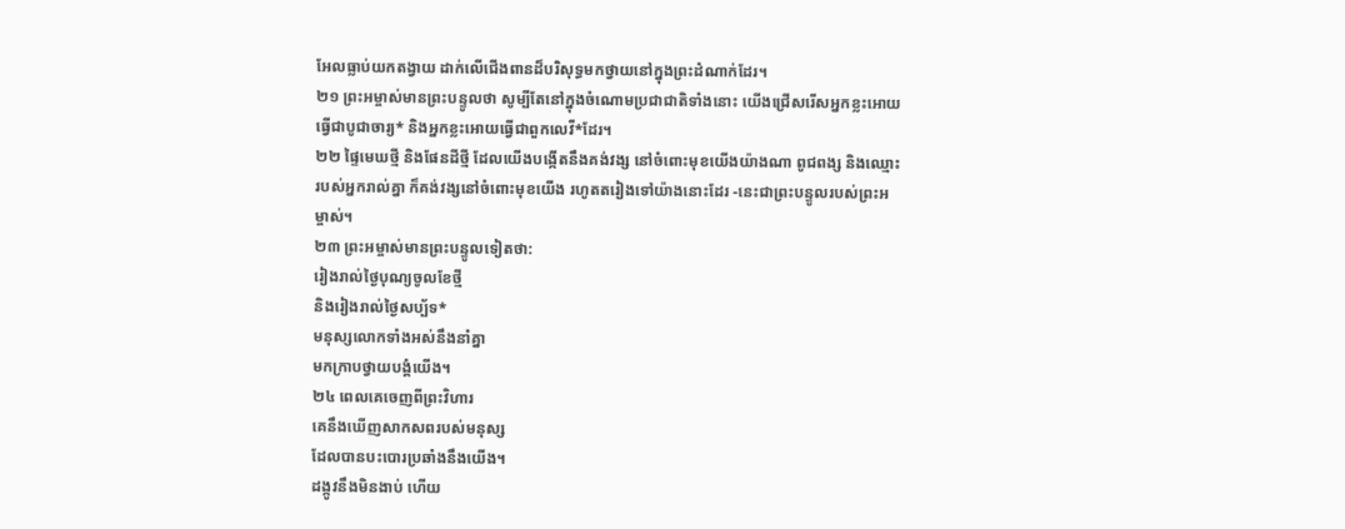អែលធ្លាប់យកតង្វាយ ដាក់លើជើងពានដ៏បរិសុទ្ធមកថ្វាយនៅក្នុងព្រះដំណាក់ដែរ។
២១ ព្រះអម្ចាស់មានព្រះបន្ទូលថា សូម្បីតែនៅក្នុងចំណោមប្រជាជាតិទាំងនោះ យើងជ្រើសរើសអ្នកខ្លះអោយធ្វើជាបូជាចារ្យ* និងអ្នកខ្លះអោយធ្វើជាពួកលេវី*ដែរ។
២២ ផ្ទៃមេឃថ្មី និងផែនដីថ្មី ដែលយើងបង្កើតនឹងគង់វង្ស នៅចំពោះមុខយើងយ៉ាងណា ពូជពង្ស និងឈ្មោះរបស់អ្នករាល់គ្នា ក៏គង់វង្សនៅចំពោះមុខយើង រហូតតរៀងទៅយ៉ាងនោះដែរ -នេះជាព្រះបន្ទូលរបស់ព្រះអម្ចាស់។
២៣ ព្រះអម្ចាស់មានព្រះបន្ទូលទៀតថា:
រៀងរាល់ថ្ងៃបុណ្យចូលខែថ្មី
និងរៀងរាល់ថ្ងៃសប្ប័ទ*
មនុស្សលោកទាំងអស់នឹងនាំគ្នា
មកក្រាបថ្វាយបង្គំយើង។
២៤ ពេលគេចេញពីព្រះវិហារ
គេនឹងឃើញសាកសពរបស់មនុស្ស
ដែលបានបះបោរប្រឆាំងនឹងយើង។
ដង្កូវនឹងមិនងាប់ ហើយ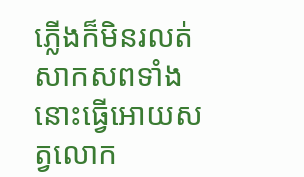ភ្លើងក៏មិនរលត់
សាកសពទាំងនោះធ្វើអោយសត្វលោក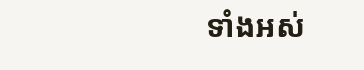ទាំងអស់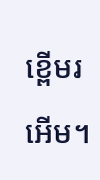ខ្ពើមរអើម។